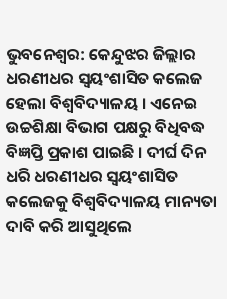ଭୁବନେଶ୍ବର: କେନ୍ଦୁଝର ଜିଲ୍ଲାର ଧରଣୀଧର ସ୍ବୟଂଶାସିତ କଲେଜ ହେଲା ବିଶ୍ବବିଦ୍ୟାଳୟ । ଏନେଇ ଉଚ୍ଚଶିକ୍ଷା ବିଭାଗ ପକ୍ଷରୁ ବିଧିବଦ୍ଧ ବିଜ୍ଞପ୍ତି ପ୍ରକାଶ ପାଇଛି । ଦୀର୍ଘ ଦିନ ଧରି ଧରଣୀଧର ସ୍ବୟଂଶାସିତ କଲେଜକୁ ବିଶ୍ବବିଦ୍ୟାଳୟ ମାନ୍ୟତା ଦାବି କରି ଆସୁଥିଲେ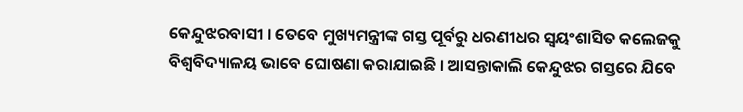କେନ୍ଦୁଝରବାସୀ । ତେବେ ମୁଖ୍ୟମନ୍ତ୍ରୀଙ୍କ ଗସ୍ତ ପୂର୍ବରୁ ଧରଣୀଧର ସ୍ବୟଂଶାସିତ କଲେଜକୁ ବିଶ୍ବବିଦ୍ୟାଳୟ ଭାବେ ଘୋଷଣା କରାଯାଇଛି । ଆସନ୍ତାକାଲି କେନ୍ଦୁଝର ଗସ୍ତରେ ଯିବେ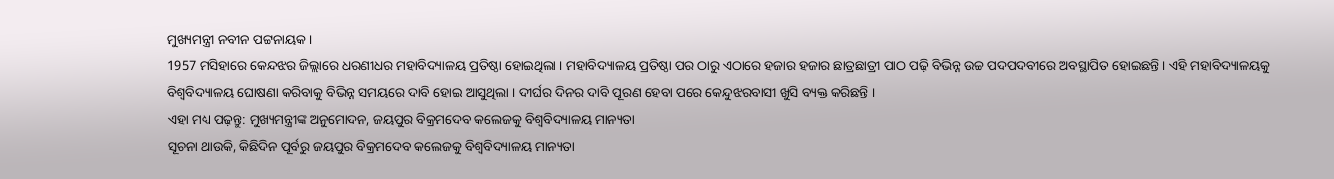ମୁଖ୍ୟମନ୍ତ୍ରୀ ନବୀନ ପଟ୍ଟନାୟକ ।
1957 ମସିହାରେ କେନ୍ଦଝର ଜିଲ୍ଲାରେ ଧରଣୀଧର ମହାବିଦ୍ୟାଳୟ ପ୍ରତିଷ୍ଠା ହୋଇଥିଲା । ମହାବିଦ୍ୟାଳୟ ପ୍ରତିଷ୍ଠା ପର ଠାରୁ ଏଠାରେ ହଜାର ହଜାର ଛାତ୍ରଛାତ୍ରୀ ପାଠ ପଢ଼ି ବିଭିନ୍ନ ଉଚ୍ଚ ପଦପଦବୀରେ ଅବସ୍ଥାପିତ ହୋଇଛନ୍ତି । ଏହି ମହାବିଦ୍ୟାଳୟକୁ ବିଶ୍ବବିଦ୍ୟାଳୟ ଘୋଷଣା କରିବାକୁ ବିଭିନ୍ନ ସମୟରେ ଦାବି ହୋଇ ଆସୁଥିଲା । ଦୀର୍ଘର ଦିନର ଦାବି ପୂରଣ ହେବା ପରେ କେନ୍ଦୁଝରବାସୀ ଖୁସି ବ୍ୟକ୍ତ କରିଛନ୍ତି ।
ଏହା ମଧ୍ୟ ପଢ଼ନ୍ତୁ: ମୁଖ୍ୟମନ୍ତ୍ରୀଙ୍କ ଅନୁମୋଦନ, ଜୟପୁର ବିକ୍ରମଦେବ କଲେଜକୁ ବିଶ୍ୱବିଦ୍ୟାଳୟ ମାନ୍ୟତା
ସୂଚନା ଥାଉକି, କିଛିଦିନ ପୂର୍ବରୁ ଜୟପୁର ବିକ୍ରମଦେବ କଲେଜକୁ ବିଶ୍ବବିଦ୍ୟାଳୟ ମାନ୍ୟତା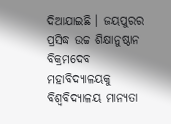ଦିଆଯାଇଛି । ଜୟପୁରର ପ୍ରସିଦ୍ଧ ଉଚ୍ଚ ଶିକ୍ଷାନୁଷ୍ଠାନ ବିକ୍ରମଦେବ ମହାବିଦ୍ୟାଳୟକୁ ବିଶ୍ବବିଦ୍ୟାଳୟ ମାନ୍ୟତା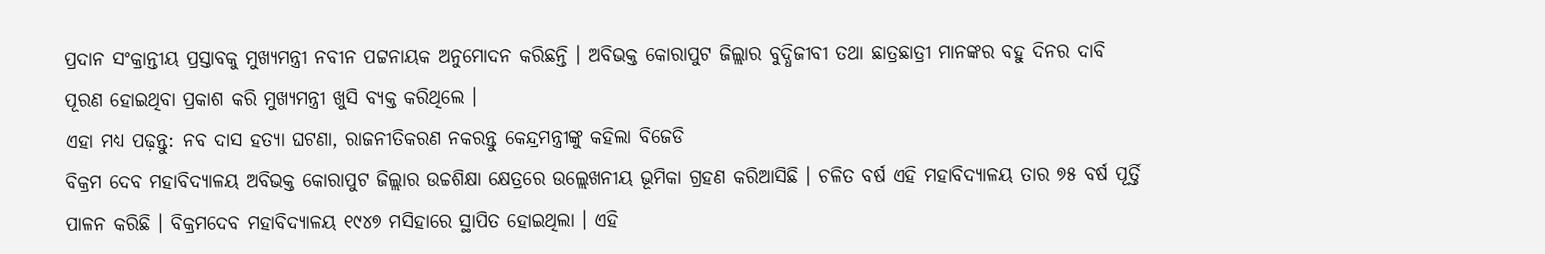ପ୍ରଦାନ ସଂକ୍ରାନ୍ତୀୟ ପ୍ରସ୍ତାବକୁ ମୁଖ୍ୟମନ୍ତ୍ରୀ ନବୀନ ପଟ୍ଟନାୟକ ଅନୁମୋଦନ କରିଛନ୍ତି । ଅବିଭକ୍ତ କୋରାପୁଟ ଜିଲ୍ଲାର ବୁଦ୍ଧିଜୀବୀ ତଥା ଛାତ୍ରଛାତ୍ରୀ ମାନଙ୍କର ବହୁ ଦିନର ଦାବି ପୂରଣ ହୋଇଥିବା ପ୍ରକାଶ କରି ମୁଖ୍ୟମନ୍ତ୍ରୀ ଖୁସି ବ୍ୟକ୍ତ କରିଥିଲେ ।
ଏହା ମଧ୍ୟ ପଢ଼ନ୍ତୁ: ନବ ଦାସ ହତ୍ୟା ଘଟଣା, ରାଜନୀତିକରଣ ନକରନ୍ତୁ କେନ୍ଦ୍ରମନ୍ତ୍ରୀଙ୍କୁ କହିଲା ବିଜେଡି
ବିକ୍ରମ ଦେବ ମହାବିଦ୍ୟାଳୟ ଅବିଭକ୍ତ କୋରାପୁଟ ଜିଲ୍ଲାର ଉଚ୍ଚଶିକ୍ଷା କ୍ଷେତ୍ରରେ ଉଲ୍ଲେଖନୀୟ ଭୂମିକା ଗ୍ରହଣ କରିଆସିଛି । ଚଳିତ ବର୍ଷ ଏହି ମହାବିଦ୍ୟାଳୟ ତାର ୭୫ ବର୍ଷ ପୂର୍ତ୍ତି ପାଳନ କରିଛି । ବିକ୍ରମଦେବ ମହାବିଦ୍ୟାଳୟ ୧୯୪୭ ମସିହାରେ ସ୍ଥାପିତ ହୋଇଥିଲା । ଏହି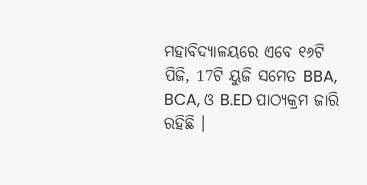ମହାବିଦ୍ୟାଳୟରେ ଏବେ ୧୬ଟି ପିଜି, 17ଟି ୟୁଜି ସମେତ BBA, BCA, ଓ B.ED ପାଠ୍ୟକ୍ରମ ଜାରି ରହିଛି ।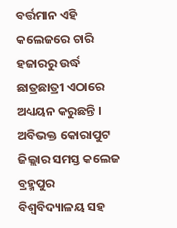ବର୍ତ୍ତମାନ ଏହି କଲେଜରେ ଚାରି ହଜାରରୁ ଉର୍ଦ୍ଧ ଛାତ୍ରଛାତ୍ରୀ ଏଠାରେ ଅଧ୍ୟୟନ କରୁଛନ୍ତି । ଅବିଭକ୍ତ କୋରାପୁଟ ଜିଲ୍ଲାର ସମସ୍ତ କଲେଜ ବ୍ରହ୍ମପୁର ବିଶ୍ୱବିଦ୍ୟାଳୟ ସହ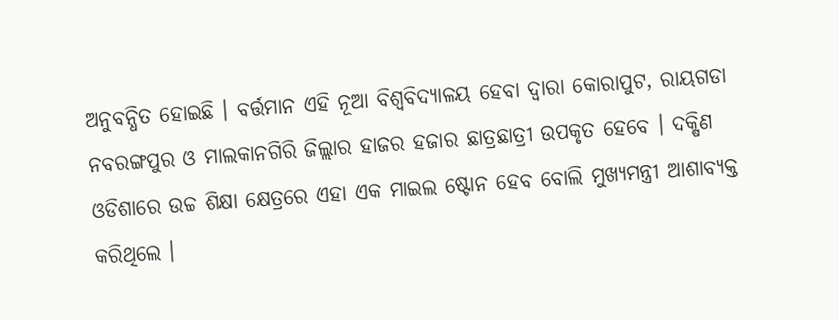ଅନୁବନ୍ଧିତ ହୋଇଛି । ବର୍ତ୍ତମାନ ଏହି ନୂଆ ବିଶ୍ୱବିଦ୍ୟାଳୟ ହେବା ଦ୍ଵାରା କୋରାପୁଟ, ରାୟଗଡା ନବରଙ୍ଗପୁର ଓ ମାଲକାନଗିରି ଜିଲ୍ଲାର ହାଜର ହଜାର ଛାତ୍ରଛାତ୍ରୀ ଉପକୃତ ହେବେ । ଦକ୍ଷିଣ ଓଡିଶାରେ ଉଚ୍ଚ ଶିକ୍ଷା କ୍ଷେତ୍ରରେ ଏହା ଏକ ମାଇଲ ଷ୍ଟୋନ ହେବ ବୋଲି ମୁଖ୍ୟମନ୍ତ୍ରୀ ଆଶାବ୍ୟକ୍ତ କରିଥିଲେ ।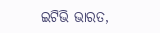ଇଟିଭି ଭାରତ,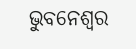ଭୁବନେଶ୍ବର